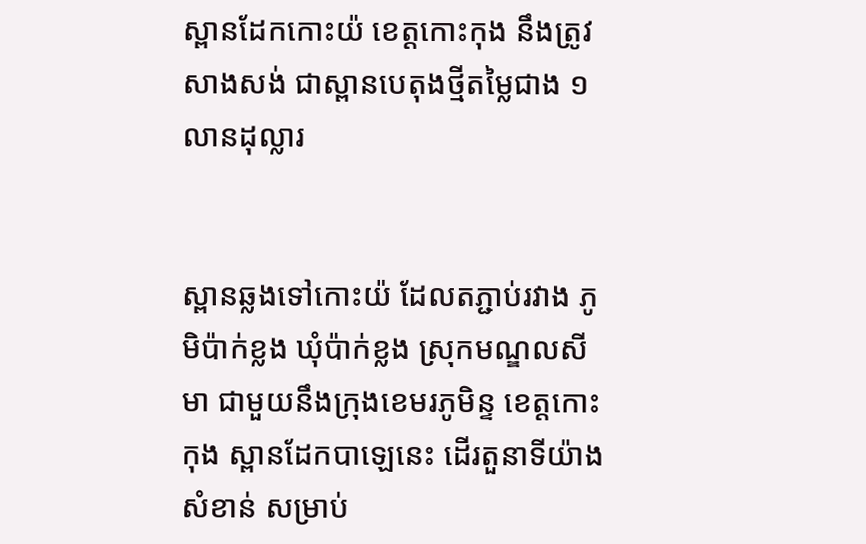ស្ពានដែកកោះយ៉ ខេត្តកោះកុង នឹងត្រូវសាងសង់ ជាស្ពានបេតុងថ្មីតម្លៃជាង ១ លានដុល្លារ


ស្ពានឆ្លងទៅកោះយ៉ ដែលតភ្ជាប់រវាង ភូមិប៉ាក់ខ្លង ឃុំប៉ាក់ខ្លង ស្រុកមណ្ឌលសីមា ជាមួយនឹងក្រុងខេមរភូមិន្ទ ខេត្តកោះកុង ស្ពានដែកបាឡេនេះ ដើរតួនាទីយ៉ាងសំខាន់ សម្រាប់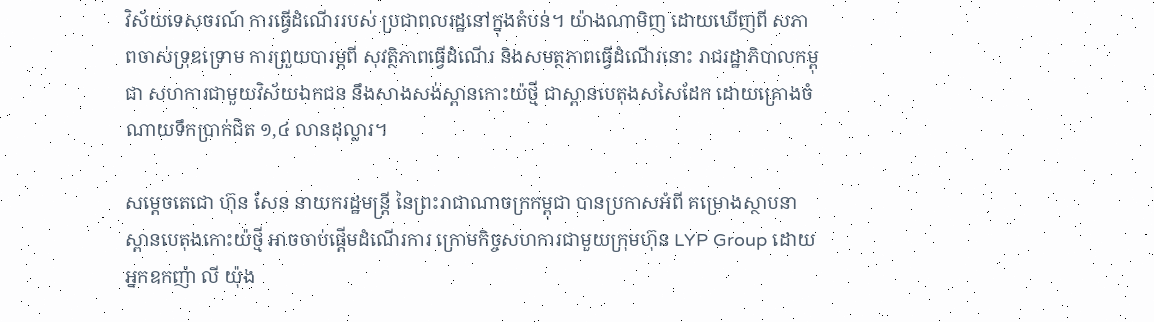វិស័យទេសចរណ៍ ការធ្វើដំណើររបស់ ប្រជាពលរដ្ឋនៅក្នុងតំបន់។ យ៉ាងណាមិញ ដោយឃើញពី សភាពចាស់ទ្រុឌទ្រោម ការព្រួយបារម្ភពី សុវត្ថិភាពធ្វើដំណើរ និងសមត្ថភាពធ្វើដំណើរនោះ រាជរដ្ឋាភិបាលកម្ពុជា សហការជាមួយវិស័យឯកជន នឹងសាងសង់ស្ពានកោះយ៉ថ្មី ជាស្ពានបេតុងសសៃដែក ដោយគ្រោងចំណាយទឹកប្រាក់ជិត ១,៤ លានដុល្លារ។

សម្តេចតេជោ ហ៊ុន សែន នាយករដ្ឋមន្ត្រី នៃព្រះរាជាណាចក្រកម្ពុជា បានប្រកាសអំពី គម្រោងស្ថាបនា ស្ពានបេតុងកោះយ៉ថ្មី អាចចាប់ផ្ដើមដំណើរការ ក្រោមកិច្ចសហការជាមួយក្រុមហ៊ុន LYP Group ដោយអ្នកឧកញ៉ា លី យ៉ុង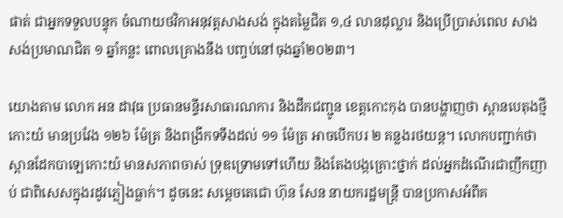ផាត់ ជាអ្នកទទួលបន្ទុក ចំណាយថវិកាអនុវត្តសាងសង់ ក្នុងតម្លៃជិត ១,៤ លានដុល្លារ និងប្រើប្រាស់ពេល សាងសង់ប្រមាណជិត ១ ឆ្នាំកន្លះ ពោលគ្រោងនឹង បញ្ចប់នៅចុងឆ្នាំ២០២៣។

យោងតាម លោក អន ដាវុធ ប្រធានមន្ទីរសាធារណការ និងដឹកជញ្ជូន ខេត្តកោះកុង បានបង្ហាញថា ស្ពានបេតុងថ្មីកោះយ៉ មានប្រវែង ១២៦ ម៉ែត្រ និងពង្រីកទទឹងដល់ ១១ ម៉ែត្រ អាចបើកបរ ២ គន្លងរថយន្ដ។ លោកបញ្ជាក់ថា ស្ពានដែកបាឡេកោះយ៉ មានសភាពចាស់ ទ្រុឌទ្រោមទៅហើយ និងតែងបង្កគ្រោះថ្នាក់ ដល់អ្នកដំណើរជាញឹកញាប់ ជាពិសេសក្នុងរដូវភ្លៀងធ្លាក់។ ដូចនេះ សម្តេចតេជោ ហ៊ុន សែន នាយករដ្ឋមន្ត្រី បានប្រកាសអំពីគ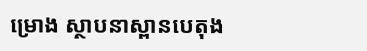ម្រោង ស្ថាបនាស្ពានបេតុង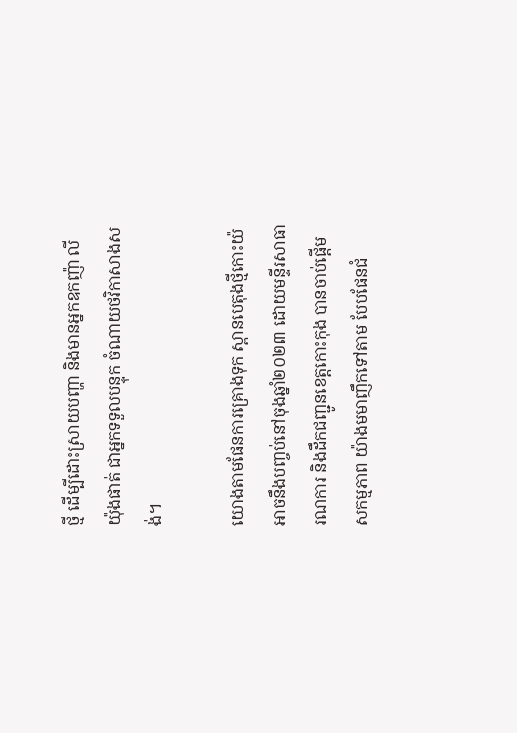ថ្មី ដើម្បីដោះស្រាយបញ្ហា និងមានអ្នកឧកញ៉ា លី យ៉ុងផាត់ ជាអ្នកទទួលបន្ទុក ចំណាយថវិកាសាងសង់។

យោងតាមផែនការគ្រោងទុក ស្ពានបេតុងថ្មីកោះយ៉ អាចនឹងបញ្ចប់នៅចុងឆ្នាំ២០២៣ ដោយមន្ទីរសាធារណការ និងដឹកជញ្ជូនខេត្តកោះកុង បានចាប់ផ្ដើមសកម្មភាព យ៉ាងមមាញឹកទៅតាម បែបផែនជំ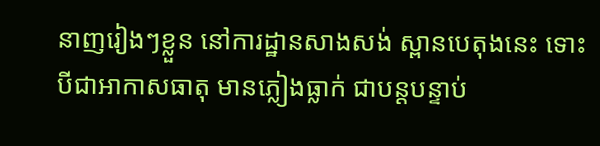នាញរៀងៗខ្លួន នៅការដ្ឋានសាងសង់ ស្ពានបេតុងនេះ ទោះបីជាអាកាសធាតុ មានភ្លៀងធ្លាក់ ជាបន្តបន្ទាប់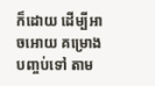ក៏ដោយ ដើម្បីអាចអោយ គម្រោងបញ្ចប់ទៅ តាម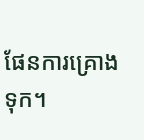ផែនការគ្រោងទុក។